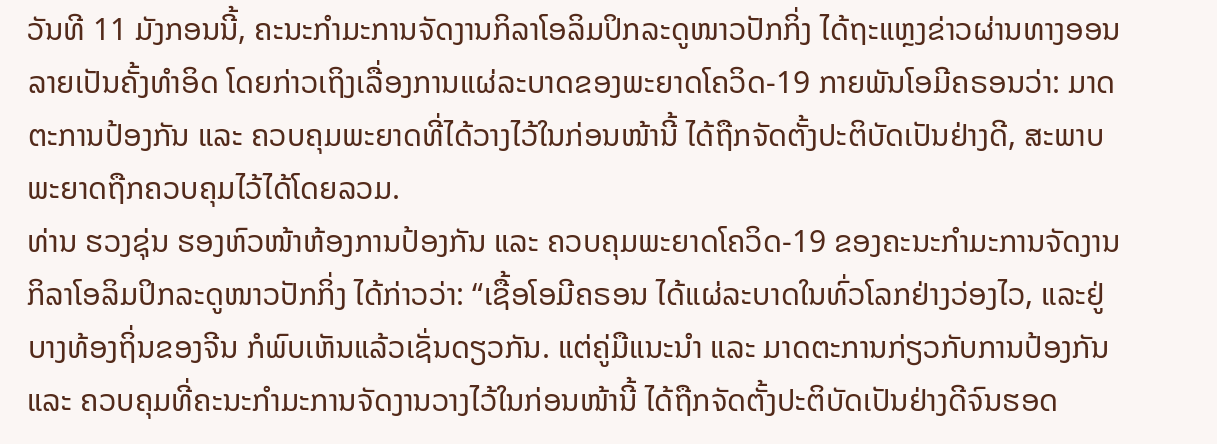ວັນທີ 11 ມັງກອນນີ້, ຄະນະກຳມະການຈັດງານກິລາໂອລິມປິກລະດູໜາວປັກກິ່ງ ໄດ້ຖະແຫຼງຂ່າວຜ່ານທາງອອນລາຍເປັນຄັ້ງທຳອິດ ໂດຍກ່າວເຖິງເລື່ອງການແຜ່ລະບາດຂອງພະຍາດໂຄວິດ-19 ກາຍພັນໂອມີຄຣອນວ່າ: ມາດຕະການປ້ອງກັນ ແລະ ຄວບຄຸມພະຍາດທີ່ໄດ້ວາງໄວ້ໃນກ່ອນໜ້ານີ້ ໄດ້ຖືກຈັດຕັ້ງປະຕິບັດເປັນຢ່າງດີ, ສະພາບພະຍາດຖືກຄວບຄຸມໄວ້ໄດ້ໂດຍລວມ.
ທ່ານ ຮວງຊຸ່ນ ຮອງຫົວໜ້າຫ້ອງການປ້ອງກັນ ແລະ ຄວບຄຸມພະຍາດໂຄວິດ-19 ຂອງຄະນະກຳມະການຈັດງານກິລາໂອລິມປິກລະດູໜາວປັກກິ່ງ ໄດ້ກ່າວວ່າ: “ເຊື້ອໂອມີຄຣອນ ໄດ້ແຜ່ລະບາດໃນທົ່ວໂລກຢ່າງວ່ອງໄວ, ແລະຢູ່ບາງທ້ອງຖິ່ນຂອງຈີນ ກໍພົບເຫັນແລ້ວເຊັ່ນດຽວກັນ. ແຕ່ຄູ່ມືແນະນຳ ແລະ ມາດຕະການກ່ຽວກັບການປ້ອງກັນ ແລະ ຄວບຄຸມທີ່ຄະນະກຳມະການຈັດງານວາງໄວ້ໃນກ່ອນໜ້ານີ້ ໄດ້ຖືກຈັດຕັ້ງປະຕິບັດເປັນຢ່າງດີຈົນຮອດ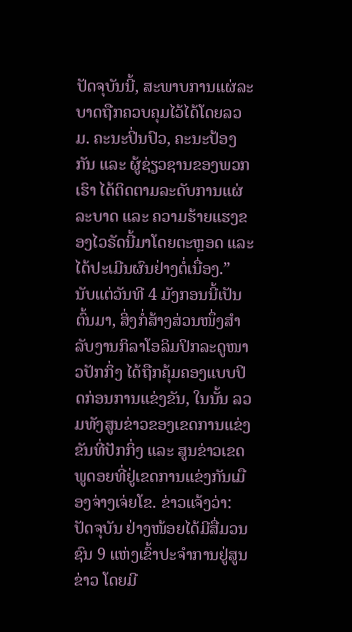ປັດຈຸບັນນີ້, ສະພາບການແຜ່ລະບາດຖືກຄວບຄຸມໄວ້ໄດ້ໂດຍລວມ. ຄະນະປິ່ນປົວ, ຄະນະປ້ອງກັນ ແລະ ຜູ້ຊ່ຽວຊານຂອງພວກເຮົາ ໄດ້ຕິດຕາມລະດັບການແຜ່ລະບາດ ແລະ ຄວາມຮ້າຍແຮງຂອງໄວຣັດນີ້ມາໂດຍຕະຫຼອດ ແລະໄດ້ປະເມີນຜົນຢ່າງຕໍ່ເນື່ອງ.”
ນັບແຕ່ວັນທີ 4 ມັງກອນນີ້ເປັນຕົ້ນມາ, ສິ່ງກໍ່ສ້າງສ່ວນໜຶ່ງສຳລັບງານກິລາໂອລິມປິກລະດູໜາວປັກກິ່ງ ໄດ້ຖືກຄຸ້ມຄອງແບບປິດກ່ອນການແຂ່ງຂັນ, ໃນນັ້ນ ລວມທັງສູນຂ່າວຂອງເຂດການແຂ່ງຂັນທີ່ປັກກິ່ງ ແລະ ສູນຂ່າວເຂດພູດອຍທີ່ຢູ່ເຂດການແຂ່ງກັນເມືອງຈ່າງເຈ່ຍໂຂ. ຂ່າວແຈ້ງວ່າ: ປັດຈຸບັນ ຢ່າງໜ້ອຍໄດ້ມີສື່ມວນຊົນ 9 ແຫ່ງເຂົ້າປະຈຳການຢູ່ສູນຂ່າວ ໂດຍມີ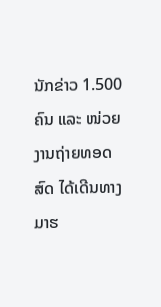ນັກຂ່າວ 1.500 ຄົນ ແລະ ໜ່ວຍງານຖ່າຍທອດສົດ ໄດ້ເດີນທາງມາຮ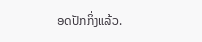ອດປັກກິ່ງແລ້ວ.